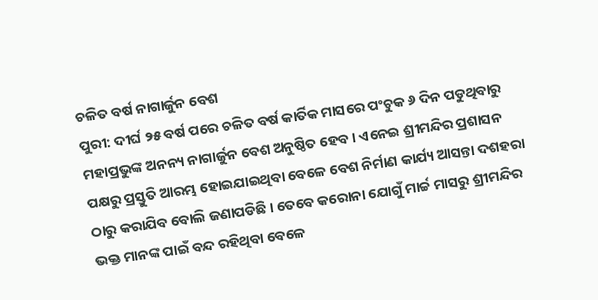ଚଳିତ ବର୍ଷ ନାଗାର୍ଜୁନ ବେଶ
ପୁରୀ: ଦୀର୍ଘ ୨୫ ବର୍ଷ ପରେ ଚଳିତ ବର୍ଷ କାର୍ତିକ ମାସରେ ପଂଚୁକ ୬ ଦିନ ପଡୁଥିବାରୁ ମହାପ୍ରଭୁଙ୍କ ଅନନ୍ୟ ନାଗାର୍ଜୁନ ବେଶ ଅନୁଷ୍ଠିତ ହେବ । ଏନେଇ ଶ୍ରୀମନ୍ଦିର ପ୍ରଶାସନ ପକ୍ଷରୁ ପ୍ରସ୍ତୁତି ଆରମ୍ଭ ହୋଇଯାଇଥିବା ବେଳେ ବେଶ ନିର୍ମାଣ କାର୍ଯ୍ୟ ଆସନ୍ତା ଦଶହରା ଠାରୁ କରାଯିବ ବୋଲି ଜଣାପଡିଛି । ତେବେ କରୋନା ଯୋଗୁଁ ମାର୍ଚ୍ଚ ମାସରୁ ଶ୍ରୀମନ୍ଦିର ଭକ୍ତ ମାନଙ୍କ ପାଇଁ ବନ୍ଦ ରହିଥିବା ବେଳେ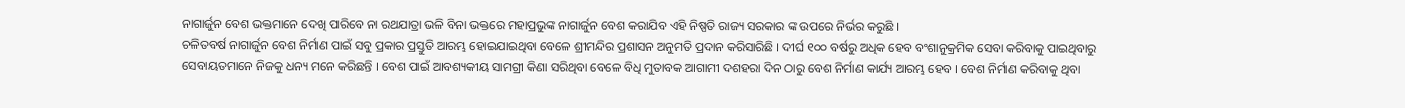ନାଗାର୍ଜୁନ ବେଶ ଭକ୍ତମାନେ ଦେଖି ପାରିବେ ନା ରଥଯାତ୍ରା ଭଳି ବିନା ଭକ୍ତରେ ମହାପ୍ରଭୁଙ୍କ ନାଗାର୍ଜୁନ ବେଶ କରାଯିବ ଏହି ନିଷ୍ପତି ରାଜ୍ୟ ସରକାର ଙ୍କ ଉପରେ ନିର୍ଭର କରୁଛି ।
ଚଳିତବର୍ଷ ନାଗାର୍ଜୁନ ବେଶ ନିର୍ମାଣ ପାଇଁ ସବୁ ପ୍ରକାର ପ୍ରସ୍ତୁତି ଆରମ୍ଭ ହୋଇଯାଇଥିବା ବେଳେ ଶ୍ରୀମନ୍ଦିର ପ୍ରଶାସନ ଅନୁମତି ପ୍ରଦାନ କରିସାରିଛି । ଦୀର୍ଘ ୧୦୦ ବର୍ଷରୁ ଅଧିକ ହେବ ବଂଶାନୁକ୍ରମିକ ସେବା କରିବାକୁ ପାଇଥିବାରୁ ସେବାୟତମାନେ ନିଜକୁ ଧନ୍ୟ ମନେ କରିଛନ୍ତି । ବେଶ ପାଇଁ ଆବଶ୍ୟକୀୟ ସାମଗ୍ରୀ କିଣା ସରିଥିବା ବେଳେ ବିଧି ମୁତାବକ ଆଗାମୀ ଦଶହରା ଦିନ ଠାରୁ ବେଶ ନିର୍ମାଣ କାର୍ଯ୍ୟ ଆରମ୍ଭ ହେବ । ବେଶ ନିର୍ମାଣ କରିବାକୁ ଥିବା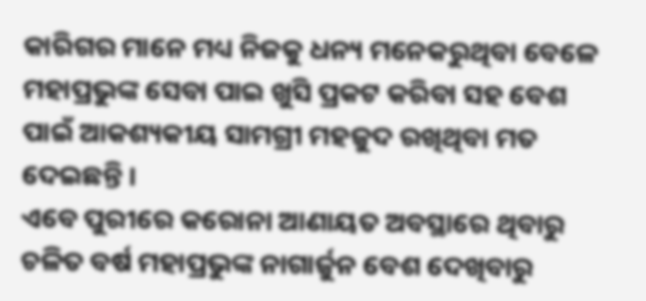କାରିଗର ମାନେ ମଧ୍ୟ ନିଜକୁ ଧନ୍ୟ ମନେକରୁଥିବା ବେଳେ ମହାପ୍ରଭୁଙ୍କ ସେବା ପାଇ ଖୁସି ପ୍ରକଟ କରିବା ସହ ବେଶ ପାଇଁ ଆକଶ୍ୟକୀୟ ସାମଗ୍ରୀ ମହଜୁଦ ରଖିଥିବା ମତ ଦେଇଛନ୍ତି ।
ଏବେ ପୁରୀରେ କରୋନା ଆଣାୟତ ଅବସ୍ଥାରେ ଥିବାରୁ ଚଳିତ ବର୍ଷ ମହାପ୍ରଭୁଙ୍କ ନାଗାର୍ଜୁନ ବେଶ ଦେଖିବାରୁ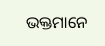ଭକ୍ତମାନେ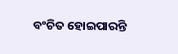ବଂଚିତ ହୋଇପାରନ୍ତି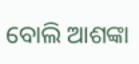ବୋଲି ଆଶଙ୍କା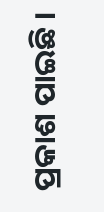ପ୍ରକାଶ ପାଇଛି ।